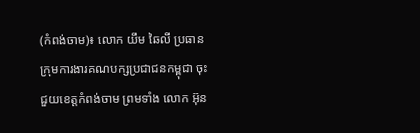(កំពង់ចាម)៖ លោក យឹម ឆៃលី ប្រធានក្រុមការងារគណបក្សប្រជាជនកម្ពុជា ចុះជួយខេត្តកំពង់ចាម ព្រមទាំង លោក អ៊ុន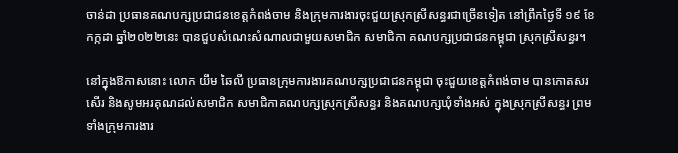ចាន់ដា ប្រធានគណបក្សប្រជាជនខេត្តកំពង់ចាម និងក្រុមការងារចុះជួយស្រុកស្រីសន្ធរជាច្រើនទៀត នៅព្រឹកថ្ងៃទី ១៩ ខែកក្កដា ឆ្នាំ២០២២នេះ បានជួបសំណេះសំណាលជាមួយសមាជិក សមាជិកា គណបក្សប្រជាជនកម្ពុជា ស្រុកស្រីសន្ធរ។

នៅក្នុងឱកាសនោះ លោក យឹម ឆៃលី ប្រធានក្រុមការងារគណបក្សប្រជាជនកម្ពុជា ចុះជួយខេត្តកំពង់ចាម បានកោតសរសើរ និងសូមអរគុណដល់សមាជិក សមាជិកាគណបក្សស្រុកស្រីសន្ធរ និងគណបក្សឃុំទាំងអស់ ក្នុងស្រុកស្រីសន្ធរ ព្រមទាំងក្រុមការងារ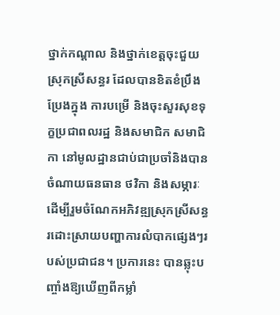ថ្នាក់កណ្តាល និងថ្នាក់ខេត្តចុះជួយស្រុកស្រីសន្ធរ ដែលបានខិតខំប្រឹងប្រែងក្នុង ការបម្រើ និងចុះសួរសុខទុក្ខប្រជាពលរដ្ឋ និងសមាជិក សមាជិកា នៅមូលដ្ឋានជាប់ជាប្រចាំនិងបានចំណាយធនធាន ថវិកា និងសម្ភារៈ ដើម្បីរួមចំណែកអភិវឌ្ឍស្រុកស្រីសន្ធរដោះស្រាយបញ្ហាការលំបាកផ្សេងៗរបស់ប្រជាជន។ ប្រការនេះ បានឆ្លុះបញ្ចាំងឱ្យឃើញពីកម្លាំ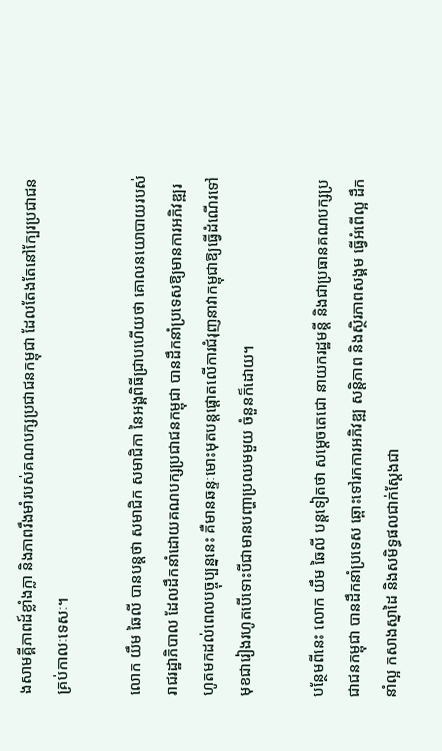ងសាមគ្គីភាពដ៍ខ្លាំងក្លា និងភាពរឹងមាំរបស់គណបក្សប្រជាជនកម្ពុជា ដែលតែងតែនៅក្បែរប្រជាជនគ្រប់កាលៈទេសៈ។

លោក យឹម ឆៃលី បានបន្តថា សមាជិក សមាជិកា នៃអង្គពិធីជ្រាបហើយថា គោលនយោបាយរបស់រាជរដ្ឋាភិបាល ដែលដឹកនាំដោយគណបក្សប្រជាជនកម្ពុជា បានដឹកនាំប្រទេសឱ្យមានការអភិវឌ្ឍរហូតមកដល់ពេលបច្ចុប្បន្ននេះ គឺមានឆន្ទៈមោះមុតបន្តផ្តោតលើការជំរុញនាវាកម្ពុជាឱ្យធ្វើដំណើរទៅមុខជារៀងរហូតបើទោះបីជាមានបញ្ហាប្រឈមមួយ ចំនួនក៏ដោយ។

បន្ថែមពីនេះ លោក យឹម ឆៃលី បន្តទៀតថា សម្ដេចតេជោ នាយករដ្ឋមន្តី និងជាប្រធានគណបក្សប្រជាជនកម្ពុជា បានដឹកនាំប្រទេស ឆ្ពោះទៅរកការអភិវឌ្ឍ សន្តិភាព និងស្ថិរភាពសង្គម ធ្វើអំពើល្អ ដឹកនាំល្អ កសាងស្នាដៃ និងសមិទ្ធផលជាក់ស្តែងជា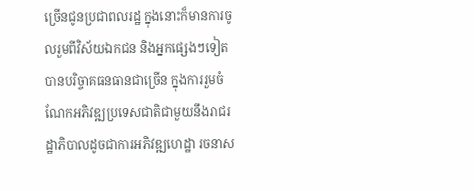ច្រើនជូនប្រជាពលរដ្ឋ ក្នុងនោះក៏មានការចូលរួមពីវិស័យឯកជន និងអ្នកផ្សេងៗទៀត បានបរិច្ចាគធនធានជាច្រើន ក្នុងការរួមចំណែកអភិវឌ្ឍប្រទេសជាតិជាមួយនឹងរាជរដ្ឋាភិបាលដូចជាការអភិវឌ្ឍហេដ្ឋា រចនាស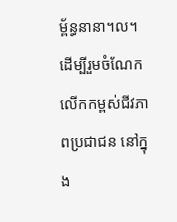ម្ព័ន្ធនានា។ល។ ដើម្បីរួមចំណែក លើកកម្ពស់ជីវភាពប្រជាជន នៅក្នុង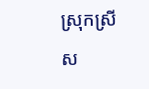ស្រុកស្រីស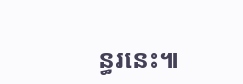ន្ធរនេះ៕